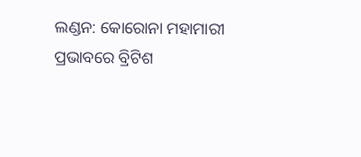ଲଣ୍ଡନ: କୋରୋନା ମହାମାରୀ ପ୍ରଭାବରେ ବ୍ରିଟିଶ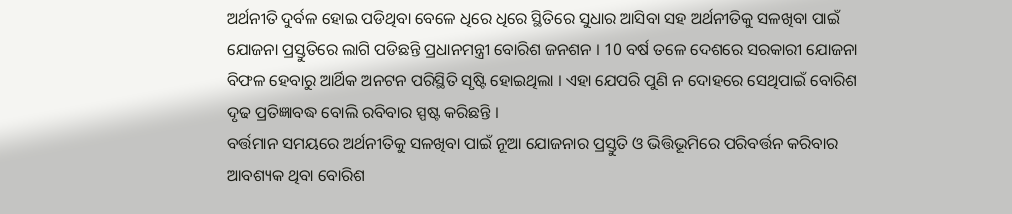ଅର୍ଥନୀତି ଦୁର୍ବଳ ହୋଇ ପଡିଥିବା ବେଳେ ଧିରେ ଧିରେ ସ୍ଥିତିରେ ସୁଧାର ଆସିବା ସହ ଅର୍ଥନୀତିକୁ ସଳଖିବା ପାଇଁ ଯୋଜନା ପ୍ରସ୍ତୁତିରେ ଲାଗି ପଡିଛନ୍ତି ପ୍ରଧାନମନ୍ତ୍ରୀ ବୋରିଶ ଜନଶନ । 10 ବର୍ଷ ତଳେ ଦେଶରେ ସରକାରୀ ଯୋଜନା ବିଫଳ ହେବାରୁ ଆର୍ଥିକ ଅନଟନ ପରିସ୍ଥିତି ସୃଷ୍ଟି ହୋଇଥିଲା । ଏହା ଯେପରି ପୁଣି ନ ଦୋହରେ ସେଥିପାଇଁ ବୋରିଶ ଦୃଢ ପ୍ରତିଜ୍ଞାବଦ୍ଧ ବୋଲି ରବିବାର ସ୍ପଷ୍ଟ କରିଛନ୍ତି ।
ବର୍ତ୍ତମାନ ସମୟରେ ଅର୍ଥନୀତିକୁ ସଳଖିବା ପାଇଁ ନୂଆ ଯୋଜନାର ପ୍ରସ୍ତୁତି ଓ ଭିତ୍ତିଭୂମିରେ ପରିବର୍ତ୍ତନ କରିବାର ଆବଶ୍ୟକ ଥିବା ବୋରିଶ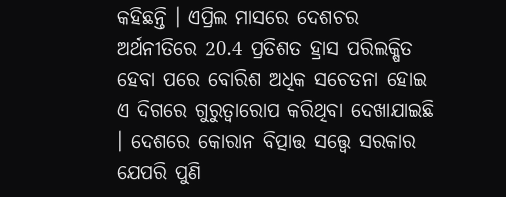କହିଛନ୍ତି । ଏପ୍ରିଲ ମାସରେ ଦେଶଚର ଅର୍ଥନୀତିରେ 20.4 ପ୍ରତିଶତ ହ୍ରାସ ପରିଲକ୍ଷିତ ହେବା ପରେ ବୋରିଶ ଅଧିକ ସଚେତନା ହୋଇ ଏ ଦିଗରେ ଗୁରୁତ୍ବାରୋପ କରିଥିବା ଦେଖାଯାଇଛି । ଦେଶରେ କୋରାନ ବିତ୍ପାତ୍ତ ସତ୍ତ୍ବେ ସରକାର ଯେପରି ପୁଣି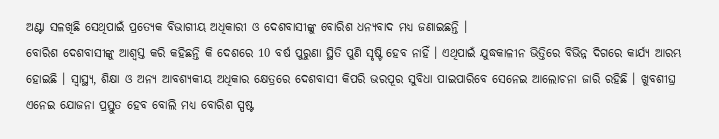ଅଣ୍ଟା ସଳଖିଛି ସେଥିପାଇଁ ପ୍ରତ୍ୟେକ ବିଭାଗୀୟ ଅଧିକାରୀ ଓ ଦେଶବାସୀଙ୍କୁ ବୋରିଶ ଧନ୍ୟବାଦ ମଧ୍ୟ ଜଣାଇଛନ୍ତି ।
ବୋରିଶ ଦେଶବାସୀଙ୍କୁ ଆଶ୍ବସ୍ତ କରି କହିଛନ୍ତି କି ଦେଶରେ 10 ବର୍ଷ ପୁରୁଣା ସ୍ଥିତି ପୁଣି ସୃଷ୍ଟି ହେବ ନାହିଁ । ଏଥିପାଇଁ ଯୁଦ୍ଧକାଳୀନ ଭିତ୍ତିରେ ବିଭିନ୍ନ ଦିଗରେ କାର୍ଯ୍ୟ ଆରମ୍ଭ ହୋଇଛି । ସ୍ବାସ୍ଥ୍ୟ, ଶିକ୍ଷା ଓ ଅନ୍ୟ ଆବଶ୍ୟକୀୟ ଅଧିକାର କ୍ଷେତ୍ରରେ ଦେଶବାସୀ କିପରି ଭରପୂର ସୁବିଧା ପାଇପାରିବେ ସେନେଇ ଆଲୋଚନା ଜାରି ରହିଛି । ଖୁବଶୀଘ୍ର ଏନେଇ ଯୋଜନା ପ୍ରସ୍ତୁତ ହେବ ବୋଲି ମଧ୍ୟ ବୋରିଶ ସ୍ପଷ୍ଟ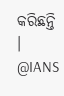କରିଛନ୍ତି ।
@IANS